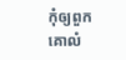កុំឲ្យពួកគោលំ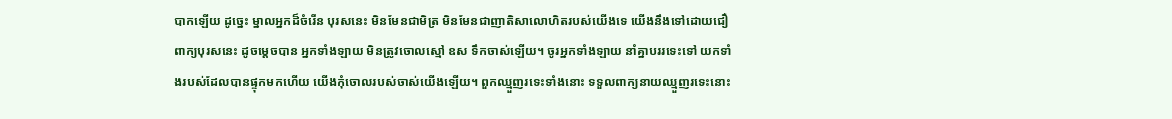បាកឡើយ ដូច្នេះ ម្នាលអ្នកដ៏ចំរើន បុរសនេះ មិនមែនជាមិត្រ មិនមែនជាញាតិសាលោហិតរបស់យើងទេ យើងនឹងទៅដោយជឿពាក្យបុរសនេះ ដូចម្តេចបាន អ្នកទាំងឡាយ មិនត្រូវចោលស្មៅ ឧស ទឹកចាស់ឡើយ។ ចូរអ្នកទាំងឡាយ នាំគ្នាបររទេះទៅ យកទាំងរបស់ដែលបានផ្ទុកមកហើយ យើងកុំចោលរបស់ចាស់យើងឡើយ។ ពួកឈ្មួញរទេះទាំងនោះ ទទួលពាក្យនាយឈ្មួញរទេះនោះ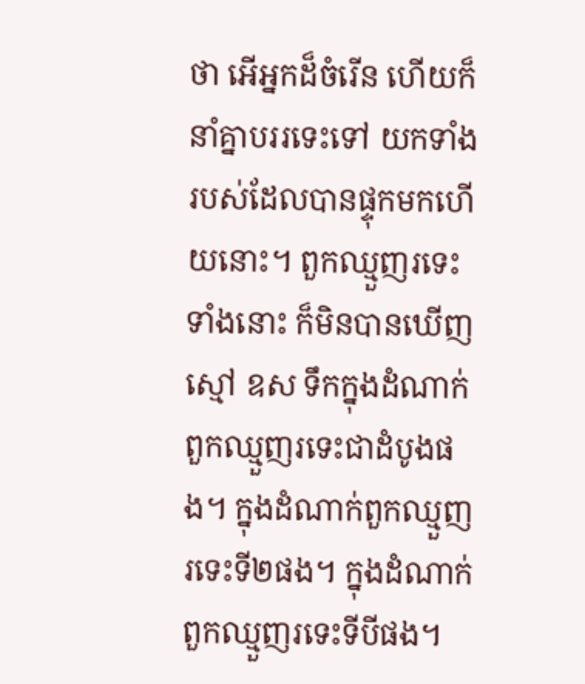ថា អើអ្នកដ៏ចំរើន ហើយក៏នាំគ្នាបររទេះទៅ យកទាំងរបស់ដែលបានផ្ទុកមកហើយនោះ។ ពួកឈ្មួញរទេះទាំងនោះ ក៏មិនបានឃើញស្មៅ ឧស ទឹកក្នុងដំណាក់ពួកឈ្មួញរទេះជាដំបូងផង។ ក្នុងដំណាក់ពួកឈ្មួញរទេះទី២ផង។ ក្នុងដំណាក់ពួកឈ្មួញរទេះទីបីផង។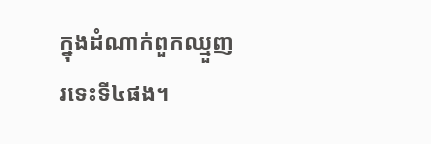ក្នុងដំណាក់ពួកឈ្មួញរទេះទី៤ផង។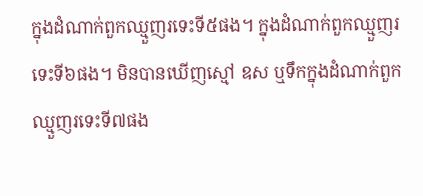ក្នុងដំណាក់ពួកឈ្មួញរទេះទី៥ផង។ ក្នុងដំណាក់ពួកឈ្មួញរទេះទី៦ផង។ មិនបានឃើញស្មៅ ឧស ឬទឹកក្នុងដំណាក់ពួកឈ្មួញរទេះទី៧ផង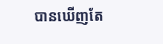បានឃើញតែ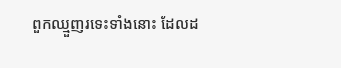ពួកឈ្មួញរទេះទាំងនោះ ដែលដ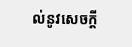ល់នូវសេចក្តី